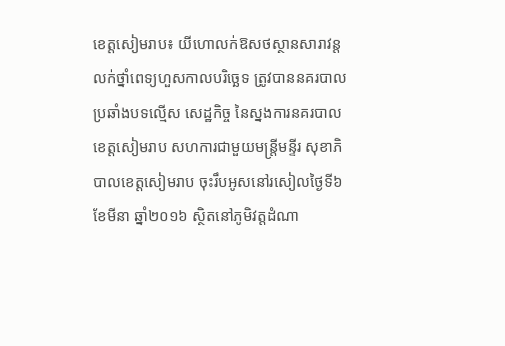ខេត្តសៀមរាប៖ យីហោលក់ឱសថស្ថានសារាវន្ត លក់ថ្នាំពេទ្យហួសកាលបរិច្ឆេទ ត្រូវបាននគរបាល ប្រឆាំងបទល្មើស សេដ្ឋកិច្ច នៃស្នងការនគរបាល ខេត្តសៀមរាប សហការជាមួយមន្ត្រីមន្ទីរ សុខាភិបាលខេត្តសៀមរាប ចុះរឹបអូសនៅរសៀលថ្ងៃទី៦ ខែមីនា ឆ្នាំ២០១៦ ស្ថិតនៅភូមិវត្តដំណា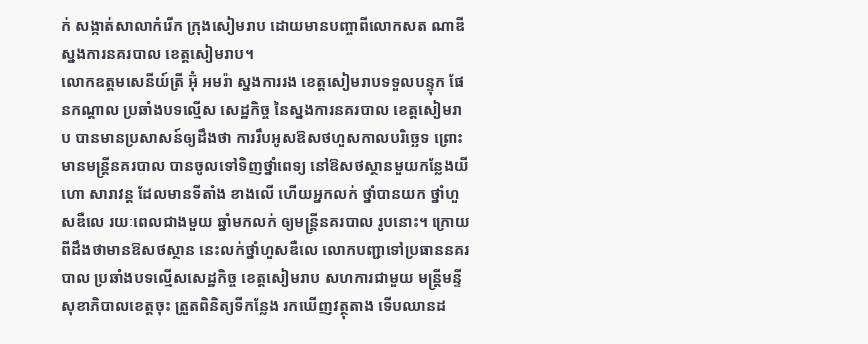ក់ សង្កាត់សាលាកំរើក ក្រុងសៀមរាប ដោយមានបញ្ចាពីលោកសត ណាឌីស្នងការនគរបាល ខេត្តសៀមរាប។
លោកឧត្តមសេនីយ៍ត្រី អ៊ុំ អមរ៉ា ស្នងការរង ខេត្តសៀមរាបទទួលបន្ទុក ផែនកណ្ដាល ប្រឆាំងបទល្មើស សេដ្ឋកិច្ច នៃស្នងការនគរបាល ខេត្តសៀមរាប បានមានប្រសាសន៍ឲ្យដឹងថា ការរឹបអូសឱសថហួសកាលបរិច្ឆេទ ព្រោះមានមន្ត្រីនគរបាល បានចូលទៅទិញថ្នាំពេទ្យ នៅឱសថស្ថានមួយកន្លែងយីហោ សារាវន្ត ដែលមានទីតាំង ខាងលើ ហើយអ្នកលក់ ថ្នាំបានយក ថ្នាំហួសឌឺលេ រយៈពេលជាងមួយ ឆ្នាំមកលក់ ឲ្យមន្ត្រីនគរបាល រូបនោះ។ ក្រោយពីដឹងថាមានឱសថស្ថាន នេះលក់ថ្នាំហួសឌឺលេ លោកបញ្ជាទៅប្រធាននគរបាល ប្រឆាំងបទល្មើសសេដ្ឋកិច្ច ខេត្តសៀមរាប សហការជាមួយ មន្ត្រីមន្ទីសុខាភិបាលខេត្តចុះ ត្រួតពិនិត្យទីកន្លែង រកឃើញវត្ថុតាង ទើបឈានដ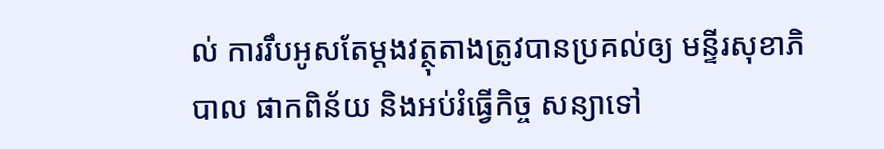ល់ ការរឹបអូសតែម្ដងវត្ថុតាងត្រូវបានប្រគល់ឲ្យ មន្ទីរសុខាភិបាល ផាកពិន័យ និងអប់រំធ្វើកិច្ច សន្យាទៅ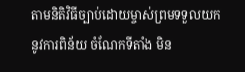តាមនិតិវិធីច្បាប់ដោយម្ចាស់ព្រមទទួលយកនូវការពិន័យ ចំណែកទីតាំង មិន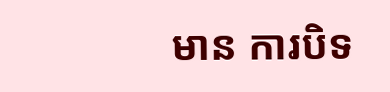មាន ការបិទ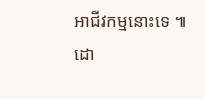អាជីវកម្មនោះទេ ៕
ដោ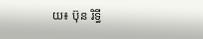យ៖ ប៊ុន រិទ្ធី